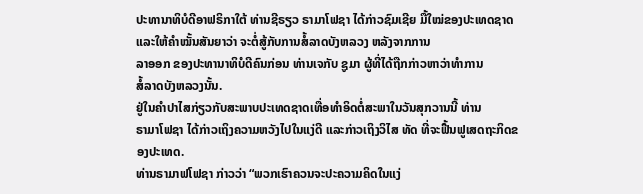ປະທານາທິບໍດີອາຟຣິກາໃຕ້ ທ່ານຊີຣຽວ ຣາມາໂຟຊາ ໄດ້ກ່າວຊົມເຊີຍ ມື້ໃໝ່ຂອງປະເທດຊາດ ແລະໃຫ້ຄຳໝັ້ນສັນຍາວ່າ ຈະຕໍ່ສູ້ກັບການສໍ້ລາດບັງຫລວງ ຫລັງຈາກການ
ລາອອກ ຂອງປະທານາທິບໍດີຄົນກ່ອນ ທ່ານເຈກັບ ຊູມາ ຜູ້ທີ່ໄດ້ຖືກກ່າວຫາວ່າທຳການ
ສໍ້ລາດບັງຫລວງນັ້ນ.
ຢູ່ໃນຄຳປາໄສກ່ຽວກັບສະພາບປະເທດຊາດເທື່ອທຳອິດຕໍ່ສະພາໃນວັນສຸກວານນີ້ ທ່ານ
ຣາມາໂຟຊາ ໄດ້ກ່າວເຖິງຄວາມຫວັງໄປໃນແງ່ດີ ແລະກ່າວເຖິງວິໄສ ທັດ ທີ່ຈະຟື້ນຟູເສດຖະກິດຂອງປະເທດ.
ທ່ານຣາມາຟໂຟຊາ ກ່າວວ່າ “ພວກເຮົາຄວນຈະປະຄວາມຄິດໃນແງ່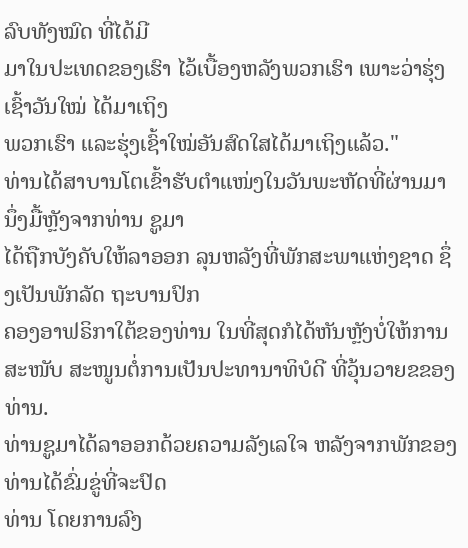ລົບທັງໝົດ ທີ່ໄດ້ມີ
ມາໃນປະເທດຂອງເຮົາ ໄວ້ເບື້ອງຫລັງພວກເຮົາ ເພາະວ່າຮຸ່ງເຊົ້າວັນໃໝ່ ໄດ້ມາເຖິງ
ພວກເຮົາ ແລະຮຸ່ງເຊົ້າໃໝ່ອັນສົດໃສໄດ້ມາເຖິງແລ້ວ."
ທ່ານໄດ້ສາບານໂຕເຂົ້າຮັບຕຳແໜ່ງໃນວັນພະຫັດທີ່ຜ່ານມາ ນຶ່ງມື້ຫຼັງຈາກທ່ານ ຊູມາ
ໄດ້ຖືກບັງຄັບໃຫ້ລາອອກ ລຸນຫລັງທີ່ພັກສະພາແຫ່ງຊາດ ຊຶ່ງເປັນພັກລັດ ຖະບານປົກ
ຄອງອາຟຣິກາໃຕ້ຂອງທ່ານ ໃນທີ່ສຸດກໍໄດ້ຫັນຫຼັງບໍ່ໃຫ້ການສະໜັບ ສະໜູນຕໍ່ການເປັນປະທານາທິບໍດີ ທີ່ວຸ້ນວາຍຂຂອງທ່ານ.
ທ່ານຊູມາໄດ້ລາອອກດ້ວຍຄວາມລັງເລໃຈ ຫລັງຈາກພັກຂອງທ່ານໄດ້ຂົ່ມຂູ່ທີ່ຈະປົດ
ທ່ານ ໂດຍການລົງ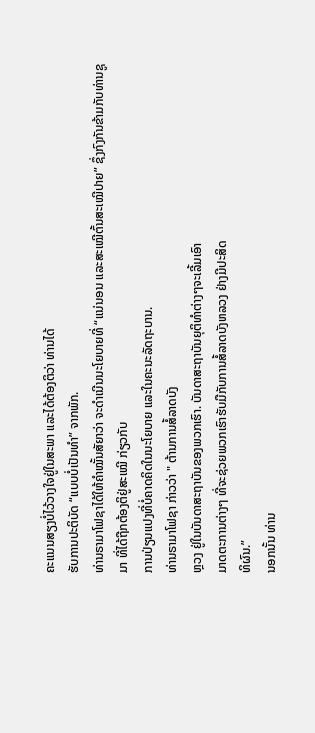ຄະແນນສຽງບໍ່ໄວ້ວາງໃຈຢູ່ໃນສະພາ ແລະໄດ້ຕ້ອງຕິວ່າ ທ່ານໄດ້
ຮັບການປະຕິບັດ “ແບບບໍ່ເປັນທໍາ” ຈາກພັກ.
ທ່ານຣາມາໂຟຊາໄດ້ໃຫ້ຄຳໝັ້ນສັຍາວ່າ ຈະດຳເນີນນະໂຍບາຍທີ່ “ແນ່ນອນ ແລະສະເໝີຕົ້ນສະເໝີປາຍ” ຊຶ່ງກົງກັນຂ້າມກັບທ່ານຊູມາ ທີ່ໄດ້ຖືກຕ້ອງຕິຢູ່ສະເໝີ ກ່ຽວກັບ
ການປ່ຽນແປງທີ່ບໍ່ຄາດຄິດໃນນະໂຍບາຍ ແລະໃນຄະນະລັດຖະບານ.
ທ່ານຣາມາໂຟຊາ ກ່າວວ່າ " ຕ້ານການສໍ້ລາດບັງ
ຫຼວງ ຢູ່ໃນບັນດາສະຖາບັນຂອງພວກເຮົາ. ບັນດາສະຖາບັນຍຸຕິທຳຕ່າງໆຈະເລີ້ມເອົາ
ມາດຕະການຕ່າງໆ ທີ່ຈະຊ່ວຍພວກເຮົາຮັບມືກັບການສໍ້ລາດບັງຫລວງ ຢ່າງມີປະສິດ
ທິຜົນ.”
ນອກນັ້ນ ທ່ານ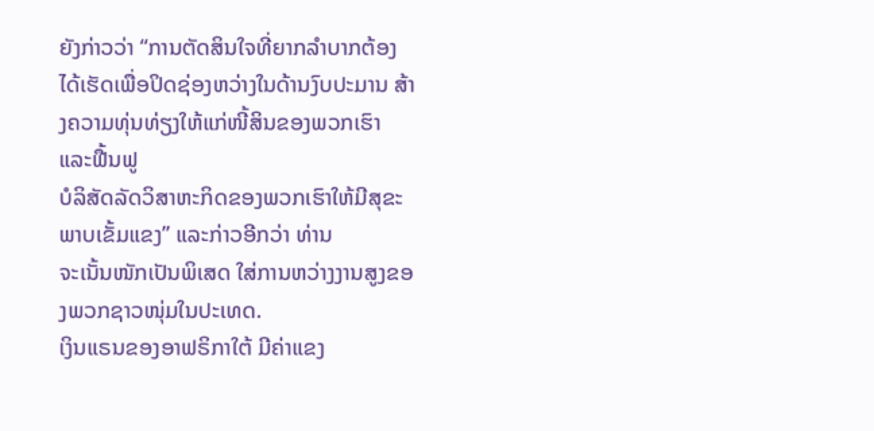ຍັງກ່າວວ່າ “ການຕັດສິນໃຈທີ່ຍາກລຳບາກຕ້ອງໄດ້ເຮັດເພື່ອປິດຊ່ອງຫວ່າງໃນດ້ານງົບປະມານ ສ້າງຄວາມທຸ່ນທ່ຽງໃຫ້ແກ່ໜີ້ສິນຂອງພວກເຮົາ ແລະຟື້ນຟູ
ບໍລິສັດລັດວິສາຫະກິດຂອງພວກເຮົາໃຫ້ມີສຸຂະພາບເຂັ້ມແຂງ” ແລະກ່າວອີກວ່າ ທ່ານ
ຈະເນັ້ນໜັກເປັນພິເສດ ໃສ່ການຫວ່າງງານສູງຂອງພວກຊາວໜຸ່ມໃນປະເທດ.
ເງິນແຣນຂອງອາຟຣິກາໃຕ້ ມີຄ່າແຂງ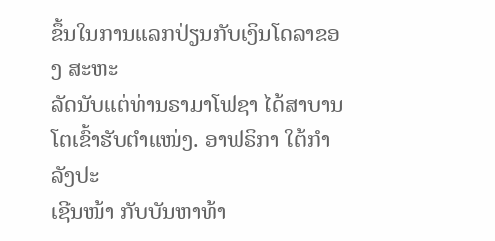ຂຶ້ນໃນການແລກປ່ຽນກັບເງິນໂດລາຂອງ ສະຫະ
ລັດນັບແຕ່ທ່ານຣາມາໂຟຊາ ໄດ້ສາບານໂຕເຂົ້າຮັບຕຳແໜ່ງ. ອາຟຣິກາ ໃຕ້ກຳລັງປະ
ເຊີນໜ້າ ກັບບັນຫາທ້າ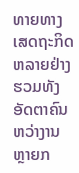ທາຍທາງເສດຖະກິດຫລາຍຢ່າງ ຮວມທັງອັດຕາຄົນຫວ່າງານ
ຫຼາຍກ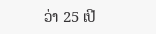ວ່າ 25 ເປີ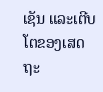ເຊັນ ແລະເຕີບໂຕຂອງເສດຖະ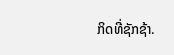ກິດທີ່ຊັກຊ້າ.